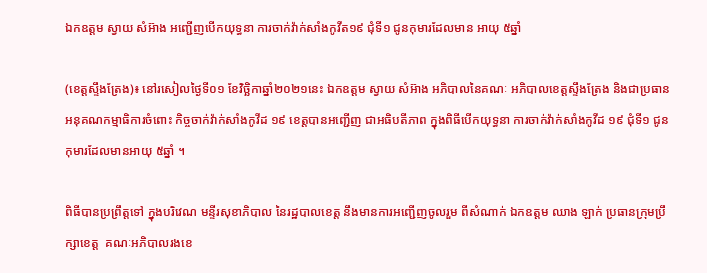ឯកឧត្ដម ស្វាយ សំអ៊ាង អញ្ជើញបើកយុទ្ធនា ការចាក់វ៉ាក់សាំងកូវីត១៩ ជុំទី១ ជូនកុមារដែលមាន អាយុ ៥ឆ្នាំ

(ខេត្តស្ទឹងត្រែង)៖ នៅរសៀលថ្ងៃទី០១ ខែវិច្ឆិកាឆ្នាំ២០២១នេះ ឯកឧត្ដម ស្វាយ សំអ៊ាង អភិបាលនៃគណៈ អភិបាលខេត្តស្ទឹងត្រែង និងជាប្រធាន អនុគណកម្មាធិការចំពោះ កិច្ចចាក់វ៉ាក់សាំងកូវីដ ១៩ ខេត្តបានអញ្ជើញ ជាអធិបតីភាព ក្នុងពិធីបើកយុទ្ធនា ការចាក់វ៉ាក់សាំងកូវីដ ១៩ ជុំទី១ ជូនកុមារដែលមានអាយុ ៥ឆ្នាំ ។

ពិធីបានប្រព្រឹត្តទៅ ក្នុងបរិវេណ មន្ទីរសុខាភិបាល នៃរដ្ឋបាលខេត្ត នឹងមានការអញ្ជើញចូលរួម ពីសំណាក់ ឯកឧត្ដម ឈាង ឡាក់ ប្រធានក្រុមប្រឹក្សាខេត្ត  គណៈអភិបាលរងខេ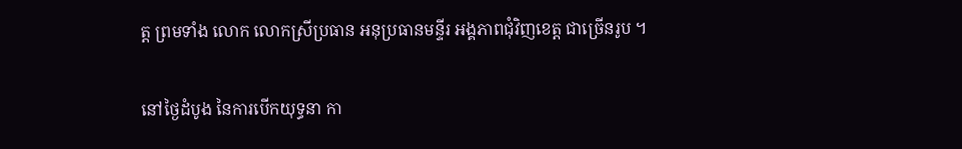ត្ត ព្រមទាំង លោក លោកស្រីប្រធាន អនុប្រធានមន្ទីរ អង្គភាពជុំវិញខេត្ត ជាច្រើនរូប ។

នៅថ្ងៃដំបូង នៃការបើកយុទ្ធនា កា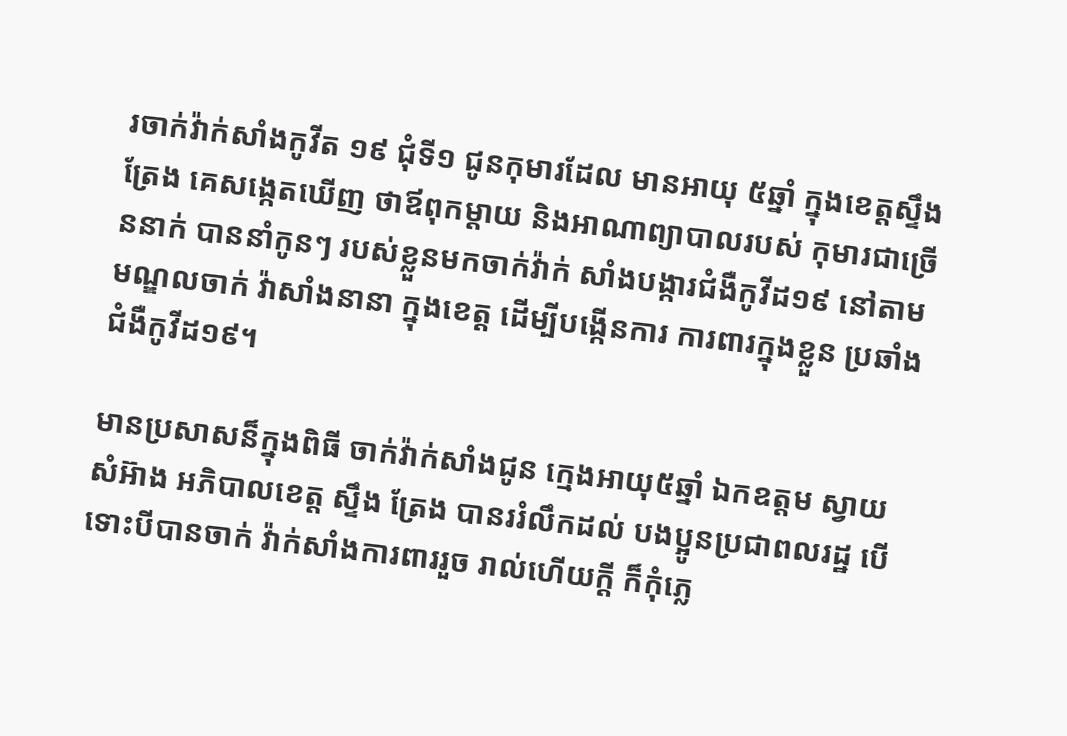រចាក់វ៉ាក់សាំងកូវីត ១៩ ជុំទី១ ជូនកុមារដែល មានអាយុ ៥ឆ្នាំ ក្នុងខេត្តស្ទឹងត្រែង គេសង្កេតឃើញ ថាឪពុកម្តាយ និងអាណាព្យាបាលរបស់ កុមារជាច្រើននាក់ បាននាំកូនៗ របស់ខ្លួនមកចាក់វ៉ាក់ សាំងបង្ការជំងឺកូវីដ១៩ នៅតាមមណ្ឌលចាក់ វ៉ាសាំងនានា ក្នុងខេត្ត ដើម្បីបង្កើនការ ការពារក្នុងខ្លួន ប្រឆាំងជំងឺកូវីដ១៩។

មានប្រសាសន៏ក្នុងពិធី ចាក់វ៉ាក់សាំងជូន ក្មេងអាយុ៥ឆ្នាំ ឯកឧត្ដម ស្វាយសំអ៊ាង អភិបាលខេត្ត ស្ទឹង ត្រែង បានររំលឹកដល់ បងប្អូនប្រជាពលរដ្ឋ បើទោះបីបានចាក់ វ៉ាក់សាំងការពាររួច រាល់ហើយក្តី ក៏កុំភ្លេ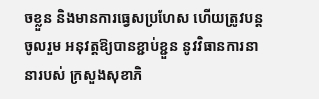ចខ្លួន និងមានការធ្វេសប្រហែស ហើយត្រូវបន្តចូលរួម អនុវត្តឱ្យបានខ្ជាប់ខ្ជួន នូវវិធានការនានារបស់ ក្រសួងសុខាភិ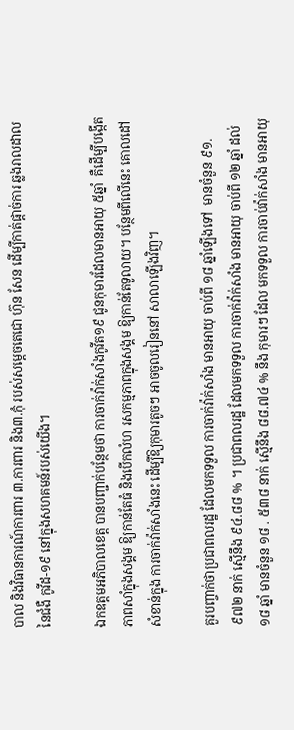បាល និងវិធានការណ៍ការពារ ៣.ការពារ និង៣.កុំ របស់សម្តេចតេជោ ហ៊ុន សែន ដើម្បីកាត់ផ្តាច់ការ ឆ្លងរាលដាលនៃជំងឺ កូវីដ-១៩ នៅក្នុងសហគមន៍របស់យើង។

ឯកឧត្តមអភិបាលខេត្ត បានបញ្ជាក់បន្ថែមថា ការចាក់វ៉ាក់សាំងកូវីត១៩ ជូនកុមារដែលមានអាយុ ៥ឆ្នាំ  គឺដើម្បីបង្កើត ភាពសាំក្នុងសង្គម ឱ្យកាន់តែធំ និងបើកលំហ រសកម្មភាពក្នុងសង្គម ឱ្យកាន់តែទូលាយ។ បន្ថែមពីលើនេះ គោលដៅសំខាន់ក្នុង ការចាក់វ៉ាក់សាំងនេះ ដើម្បីឱ្យកុមារតូចៗ អាចចូលរៀននៅ សាលាឡើងវិញ។

គួរបញ្ចាក់ថាប្រជាពលរដ្ឋ ដែលមកទទួល ការចាក់វ៉ាក់សាំង មានអាយុ ចាប់ពី ១៨ ឆ្នាំឡើងទៅ  មានចំនួន ៩១.៩៧២ នាក់ ស្មើនឹង ៩៤.៨៨ % ។ ប្រជាពលរដ្ឋ ដែលមកទទួល ការចាក់វ៉ាក់សាំង មានអាយុ ចាប់ពី ១២ ឆ្នាំ ដល់ ១៨ ឆ្នាំ មានចំនួន ១៨ . ៥៣៨ នាក់ ស្មើនឹង ៨៨.៧៤ % នឹង កុមារៗ ដែល មកទទួល ការចាប់វ៉ាក់សាំង មានអាយុ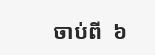ចាប់ពី  ៦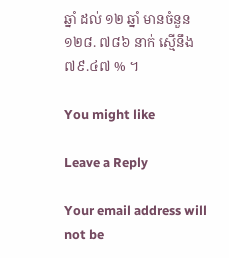ឆ្នាំ ដល់ ១២ ឆ្នាំ មានចំនួន ១២៨. ៧៨៦ នាក់ ស្មើនឹង ៧៩.៤៧ % ។

You might like

Leave a Reply

Your email address will not be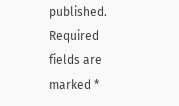published. Required fields are marked *